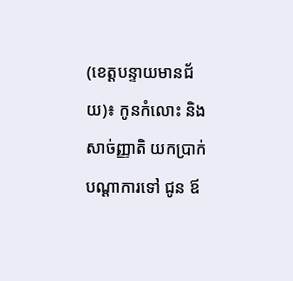(ខេត្តបន្ទាយមានជ័យ)៖ កូនកំលោះ និងសាច់ញ្ញាតិ យកប្រាក់បណ្ដាការទៅ ជូន ឪ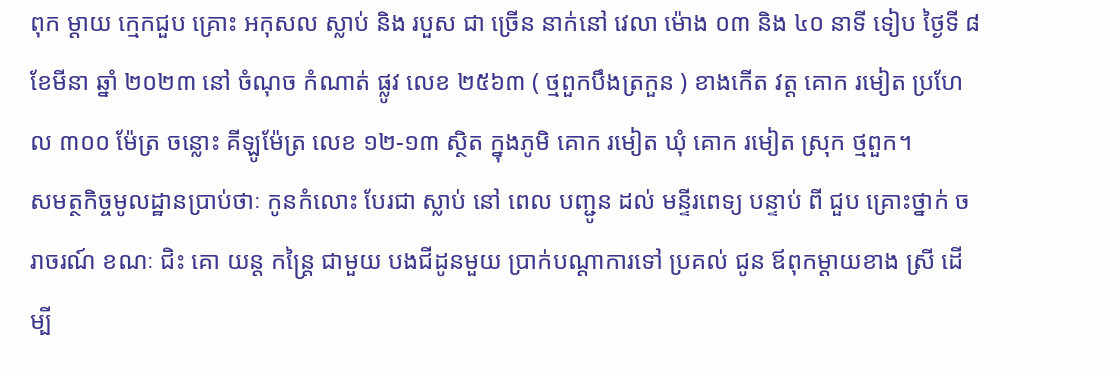ពុក ម្តាយ ក្មេកជួប គ្រោះ អកុសល ស្លាប់ និង របួស ជា ច្រើន នាក់នៅ វេលា ម៉ោង ០៣ និង ៤០ នាទី ទៀប ថ្ងៃទី ៨ ខែមីនា ឆ្នាំ ២០២៣ នៅ ចំណុច កំណាត់ ផ្លូវ លេខ ២៥៦៣ ( ថ្មពួកបឹងត្រកួន ) ខាងកើត វត្ត គោក រមៀត ប្រហែល ៣០០ ម៉ែត្រ ចន្លោះ គីឡូម៉ែត្រ លេខ ១២-១៣ ស្ថិត ក្នុងភូមិ គោក រមៀត ឃុំ គោក រមៀត ស្រុក ថ្មពួក។
សមត្ថកិច្ចមូលដ្ឋានប្រាប់ថាៈ កូនកំលោះ បែរជា ស្លាប់ នៅ ពេល បញ្ជូន ដល់ មន្ទីរពេទ្យ បន្ទាប់ ពី ជួប គ្រោះថ្នាក់ ចរាចរណ៍ ខណៈ ជិះ គោ យន្ត កន្ត្រៃ ជាមួយ បងជីដូនមួយ ប្រាក់បណ្ដាការទៅ ប្រគល់ ជូន ឪពុកម្ដាយខាង ស្រី ដើម្បី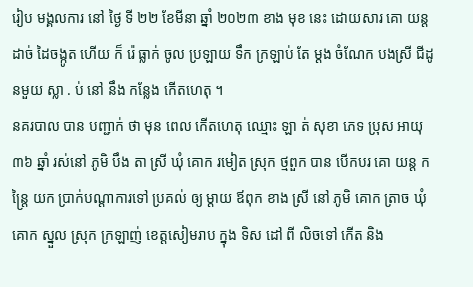រៀប មង្គលការ នៅ ថ្ងៃ ទី ២២ ខែមីនា ឆ្នាំ ២០២៣ ខាង មុខ នេះ ដោយសារ គោ យន្ត ដាច់ ដៃចង្កូត ហើយ ក៏ រ៉េ ធ្លាក់ ចូល ប្រឡាយ ទឹក ក្រឡាប់ តែ ម្តង ចំណែក បងស្រី ជីដូនមួយ ស្លា . ប់ នៅ នឹង កន្លែង កើតហេតុ ។
នគរបាល បាន បញ្ជាក់ ថា មុន ពេល កើតហេតុ ឈ្មោះ ឡា ត់ សុខា ភេទ ប្រុស អាយុ ៣៦ ឆ្នាំ រស់នៅ ភូមិ បឹង តា ស្រី ឃុំ គោក រមៀត ស្រុក ថ្មពួក បាន បើកបរ គោ យន្ដ កន្ត្រៃ យក ប្រាក់បណ្ដាការទៅ ប្រគល់ ឲ្យ ម្តាយ ឪពុក ខាង ស្រី នៅ ភូមិ គោក ត្រាច ឃុំ គោក ស្នួល ស្រុក ក្រឡាញ់ ខេត្តសៀមរាប ក្នុង ទិស ដៅ ពី លិចទៅ កើត និង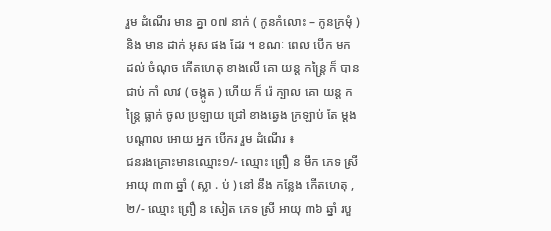រួម ដំណើរ មាន គ្នា ០៧ នាក់ ( កូនកំលោះ – កូនក្រមុំ ) និង មាន ដាក់ អុស ផង ដែរ ។ ខណៈ ពេល បើក មក ដល់ ចំណុច កើតហេតុ ខាងលើ គោ យន្ត កន្ត្រៃ ក៏ បាន ជាប់ កាំ លាវ ( ចង្កូត ) ហើយ ក៏ រ៉េ ក្បាល គោ យន្ត កន្ត្រៃ ធ្លាក់ ចូល ប្រឡាយ ជ្រៅ ខាងឆ្វេង ក្រឡាប់ តែ ម្ដង បណ្ដាល អោយ អ្នក បើករ រួម ដំណើរ ៖
ជនរងគ្រោះមានឈ្មោះ១/- ឈ្មោះ ព្រឿ ន មឹក ភេទ ស្រី អាយុ ៣៣ ឆ្នាំ ( ស្លា . ប់ ) នៅ នឹង កន្លែង កើតហេតុ ,២/- ឈ្មោះ ព្រឿ ន សៀត ភេទ ស្រី អាយុ ៣៦ ឆ្នាំ របួ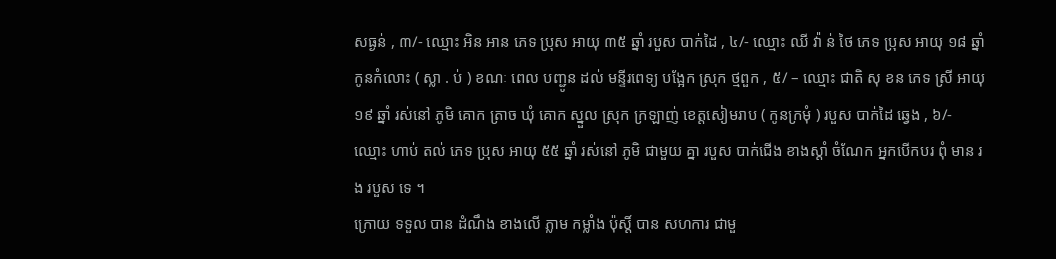សធ្ងន់ , ៣/- ឈ្មោះ អិន អាន ភេទ ប្រុស អាយុ ៣៥ ឆ្នាំ របួស បាក់ដៃ , ៤/- ឈ្មោះ ឈី វ៉ា ន់ ថៃ ភេទ ប្រុស អាយុ ១៨ ឆ្នាំ កូនកំលោះ ( ស្លា . ប់ ) ខណៈ ពេល បញ្ជូន ដល់ មន្ទីរពេទ្យ បង្អែក ស្រុក ថ្មពួក , ៥/ – ឈ្មោះ ជាតិ សុ ខន ភេទ ស្រី អាយុ ១៩ ឆ្នាំ រស់នៅ ភូមិ គោក ត្រាច ឃុំ គោក ស្នួល ស្រុក ក្រឡាញ់ ខេត្តសៀមរាប ( កូនក្រមុំ ) របួស បាក់ដៃ ឆ្វេង , ៦/- ឈ្មោះ ហាប់ តល់ ភេទ ប្រុស អាយុ ៥៥ ឆ្នាំ រស់នៅ ភូមិ ជាមួយ គ្នា របួស បាក់ជើង ខាងស្ដាំ ចំណែក អ្នកបើកបរ ពុំ មាន រង របួស ទេ ។
ក្រោយ ទទួល បាន ដំណឹង ខាងលើ ភ្លាម កម្លាំង ប៉ុស្ដិ៍ បាន សហការ ជាមួ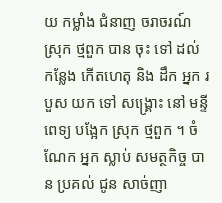យ កម្លាំង ជំនាញ ចរាចរណ៍ ស្រុក ថ្មពួក បាន ចុះ ទៅ ដល់ កន្លែង កើតហេតុ និង ដឹក អ្នក របួស យក ទៅ សង្គ្រោះ នៅ មន្ទី ពេទ្យ បង្អែក ស្រុក ថ្មពួក ។ ចំណែក អ្នក ស្លាប់ សមត្ថកិច្ច បាន ប្រគល់ ជូន សាច់ញា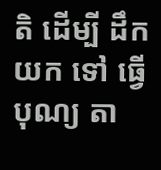តិ ដើម្បី ដឹក យក ទៅ ធ្វើបុណ្យ តា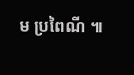ម ប្រពៃណី ៕